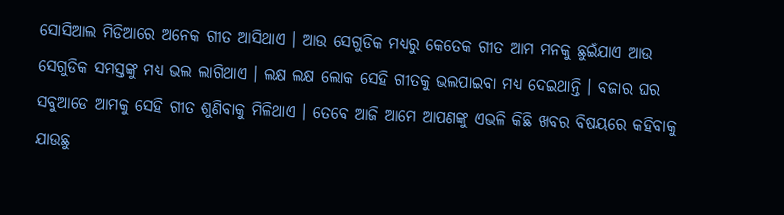ସୋସିଆଲ ମିଡିଆରେ ଅନେକ ଗୀତ ଆସିଥାଏ । ଆଉ ସେଗୁଡିକ ମଧ୍ୟରୁ କେତେକ ଗୀତ ଆମ ମନକୁ ଛୁଇଁଯାଏ ଆଉ ସେଗୁଡିକ ସମସ୍ତଙ୍କୁ ମଧ୍ୟ ଭଲ ଲାଗିଥାଏ । ଲକ୍ଷ ଲକ୍ଷ ଲୋକ ସେହି ଗୀତକୁ ଭଲପାଇବା ମଧ୍ୟ ଦେଇଥାନ୍ତି । ବଜାର ଘର ସବୁଆଡେ ଆମକୁ ସେହି ଗୀତ ଶୁଣିବାକୁ ମିଳିଥାଏ । ତେବେ ଆଜି ଆମେ ଆପଣଙ୍କୁ ଏଭଳି କିଛି ଖବର ବିଷୟରେ କହିବାକୁ ଯାଉଛୁ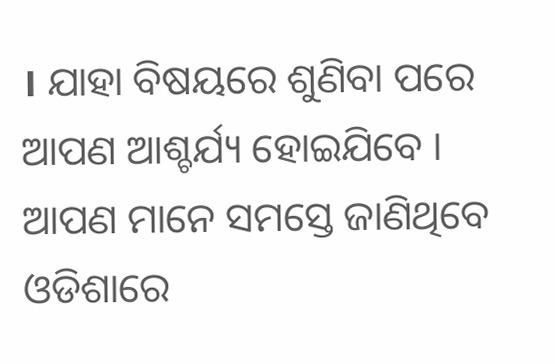। ଯାହା ବିଷୟରେ ଶୁଣିବା ପରେ ଆପଣ ଆଶ୍ଚର୍ଯ୍ୟ ହୋଇଯିବେ ।
ଆପଣ ମାନେ ସମସ୍ତେ ଜାଣିଥିବେ ଓଡିଶାରେ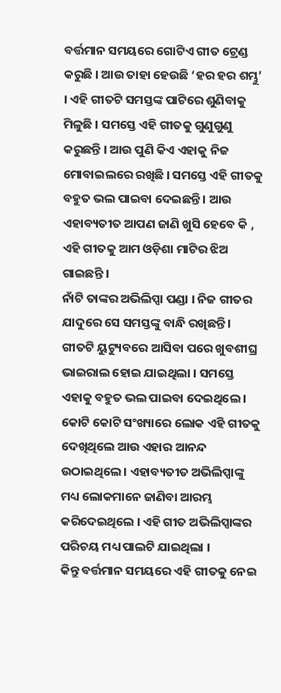ବର୍ତ୍ତମାନ ସମୟରେ ଗୋଟିଏ ଗୀତ ଟ୍ରେଣ୍ଡ କରୁଛି । ଆଉ ତାହା ହେଉଛି ‘ହର ହର ଶମ୍ଭୁ’ । ଏହି ଗୀତଟି ସମସ୍ତଙ୍କ ପାଟିରେ ଶୁଣିବାକୁ ମିଳୁଛି । ସମସ୍ତେ ଏହି ଗୀତକୁ ଗୁଣୁଗୁଣୁ କରୁଛନ୍ତି । ଆଉ ପୁଣି କିଏ ଏହାକୁ ନିଜ ମୋବାଇଲରେ ରଖିଛି । ସମସ୍ତେ ଏହି ଗୀତକୁ ବହୁତ ଭଲ ପାଇବା ଦେଇଛନ୍ତି । ଆଉ ଏହାବ୍ୟତୀତ ଆପଣ ଜାଣି ଖୁସି ହେବେ କି , ଏହି ଗୀତକୁ ଆମ ଓଡ଼ିଶା ମାଟିର ଝିଅ ଗାଇଛନ୍ତି ।
ନାଁଟି ତାଙ୍କର ଅଭିଲିପ୍ସା ପଣ୍ଡା । ନିଜ ଗୀତର ଯାଦୁରେ ସେ ସମସ୍ତଙ୍କୁ ବାନ୍ଧି ରଖିଛନ୍ତି । ଗୀତଟି ୟୁଟ୍ୟୁବରେ ଆସିବା ପରେ ଖୁବଶୀଘ୍ର ଭାଇରାଲ ହୋଇ ଯାଇଥିଲା । ସମସ୍ତେ ଏହାକୁ ବହୁତ ଭଲ ପାଇବା ଦେଇଥିଲେ । କୋଟି କୋଟି ସଂଖ୍ୟାରେ ଲୋକ ଏହି ଗୀତକୁ ଦେଖିଥିଲେ ଆଉ ଏହାର ଆନନ୍ଦ ଉଠାଇଥିଲେ । ଏହାବ୍ୟତୀତ ଅଭିଲିପ୍ସାଙ୍କୁ ମଧ୍ୟ ଲୋକମାନେ ଜାଣିବା ଆରମ୍ଭ କରିଦେଇଥିଲେ । ଏହି ଗୀତ ଅଭିଲିପ୍ସାଙ୍କର ପରିଚୟ ମଧ୍ୟ ପାଲଟି ଯାଇଥିଲା ।
କିନ୍ତୁ ବର୍ତ୍ତମାନ ସମୟରେ ଏହି ଗୀତକୁ ନେଇ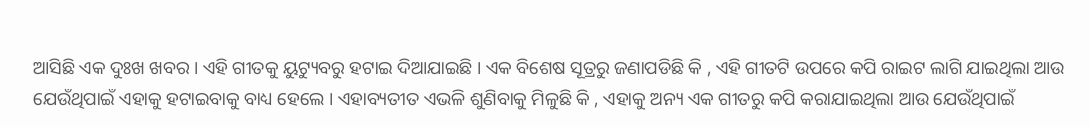ଆସିଛି ଏକ ଦୁଃଖ ଖବର । ଏହି ଗୀତକୁ ୟୁଟ୍ୟୁବରୁ ହଟାଇ ଦିଆଯାଇଛି । ଏକ ବିଶେଷ ସୂତ୍ରରୁ ଜଣାପଡିଛି କି , ଏହି ଗୀତଟି ଉପରେ କପି ରାଇଟ ଲାଗି ଯାଇଥିଲା ଆଉ ଯେଉଁଥିପାଇଁ ଏହାକୁ ହଟାଇବାକୁ ବାଧ୍ୟ ହେଲେ । ଏହାବ୍ୟତୀତ ଏଭଳି ଶୁଣିବାକୁ ମିଳୁଛି କି , ଏହାକୁ ଅନ୍ୟ ଏକ ଗୀତରୁ କପି କରାଯାଇଥିଲା ଆଉ ଯେଉଁଥିପାଇଁ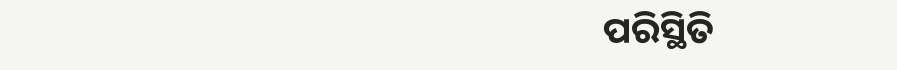ପରିସ୍ଥିତି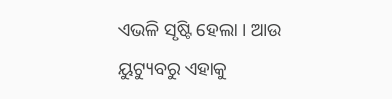ଏଭଳି ସୃଷ୍ଟି ହେଲା । ଆଉ ୟୁଟ୍ୟୁବରୁ ଏହାକୁ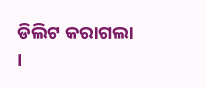ଡିଲିଟ କରାଗଲା ।